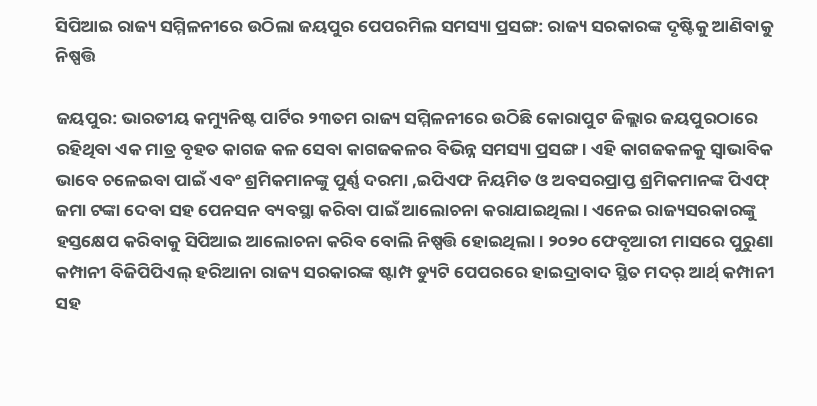ସିପିଆଇ ରାଜ୍ୟ ସମ୍ମିଳନୀରେ ଉଠିଲା ଜୟପୁର ପେପରମିଲ ସମସ୍ୟା ପ୍ରସଙ୍ଗ: ରାଜ୍ୟ ସରକାରଙ୍କ ଦୃଷ୍ଟିକୁ ଆଣିବାକୁ ନିଷ୍ପତ୍ତି

ଜୟପୁର: ଭାରତୀୟ କମ୍ୟୁନିଷ୍ଟ ପାର୍ଟିର ୨୩ତମ ରାଜ୍ୟ ସମ୍ମିଳନୀରେ ଉଠିଛି କୋରାପୁଟ ଜିଲ୍ଲାର ଜୟପୁରଠାରେ ରହିଥିବା ଏକ ମାତ୍ର ବୃହତ କାଗଜ କଳ ସେବା କାଗଜକଳର ବିଭିନ୍ନ ସମସ୍ୟା ପ୍ରସଙ୍ଗ। ଏହି କାଗଜକଳକୁ ସ୍ବାଭାବିକ ଭାବେ ଚଳେଇବା ପାଇଁ ଏବଂ ଶ୍ରମିକମାନଙ୍କୁ ପୁର୍ଣ୍ଣ ଦରମା ,ଇପିଏଫ ନିୟମିତ ଓ ଅବସରପ୍ରାପ୍ତ ଶ୍ରମିକମାନଙ୍କ ପିଏଫ୍ ଜମା ଟଙ୍କା ଦେବା ସହ ପେନସନ ବ୍ୟବସ୍ଥା କରିବା ପାଇଁ ଆଲୋଚନା କରାଯାଇଥିଲା। ଏନେଇ ରାଜ୍ୟସରକାରଙ୍କୁ ହସ୍ତକ୍ଷେପ କରିବାକୁ ସିପିଆଇ ଆଲୋଚନା କରିବ ବୋଲି ନିଷ୍ପତ୍ତି ହୋଇଥିଲା। ୨୦୨୦ ଫେବୃଆରୀ ମାସରେ ପୁରୁଣା କମ୍ପାନୀ ବିଜିପିପିଏଲ୍ ହରିଆନା ରାଜ୍ୟ ସରକାରଙ୍କ ଷ୍ଟାମ୍ପ ଡ୍ୟୁଟି ପେପରରେ ହାଇଦ୍ରାବାଦ ସ୍ଥିତ ମଦର୍ ଆର୍ଥ୍ କମ୍ପାନୀ ସହ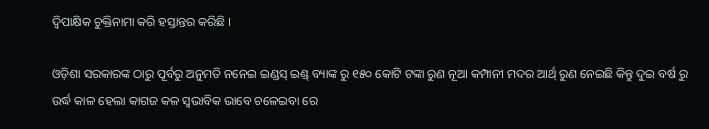ଦ୍ୱିପାକ୍ଷିକ ଚୁକ୍ତିନାମା କରି ହସ୍ତାନ୍ତର କରିଛି ।

ଓଡ଼ିଶା ସରକାରଙ୍କ ଠାରୁ ପୂର୍ବରୁ ଅନୁମତି ନନେଇ ଇଣ୍ଡସ୍ ଇଣ୍ଡ୍ ବ୍ୟାଙ୍କ ରୁ ୧୫୦ କୋଟି ଟଙ୍କା ରୁଣ ନୂଆ କମ୍ପାନୀ ମଦର ଆର୍ଥ୍ ରୁଣ ନେଇଛି କିନ୍ତୁ ଦୁଇ ବର୍ଷ ରୁ ଉର୍ଦ୍ଧ କାଳ ହେଲା କାଗଜ କଳ ସ୍ୱଭାବିକ ଭାବେ ଚଳେଇବା ରେ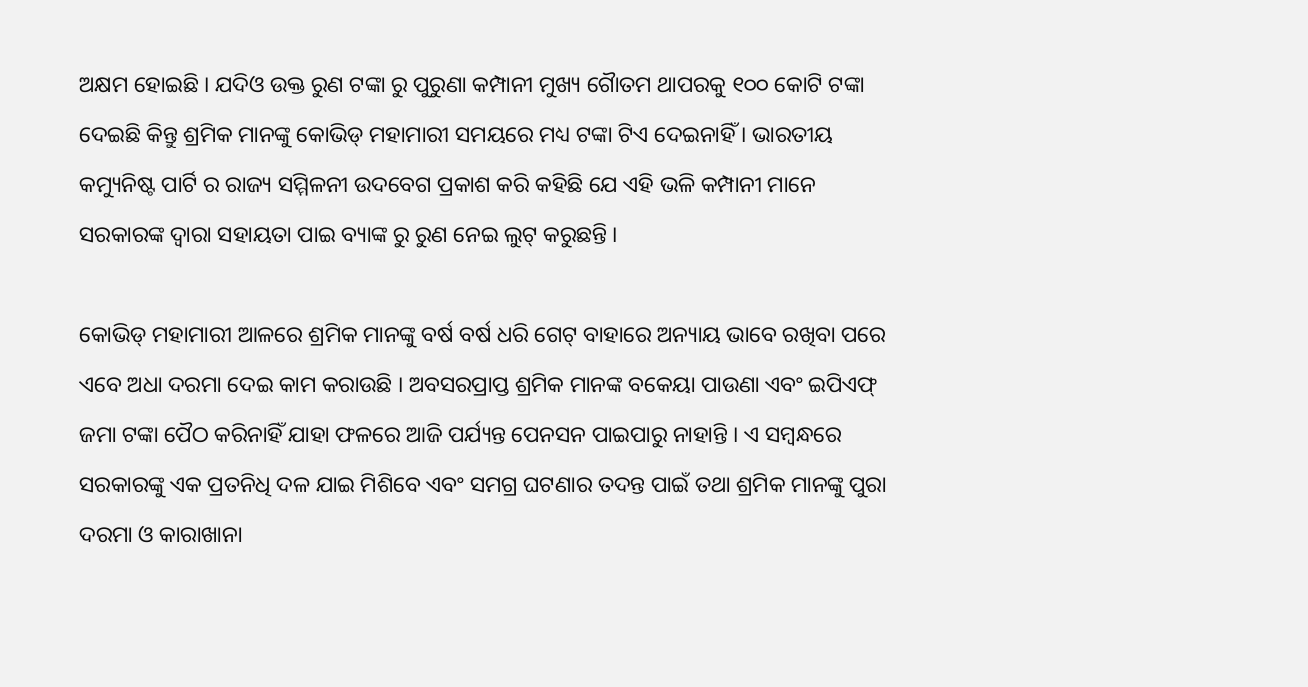ଅକ୍ଷମ ହୋଇଛି । ଯଦିଓ ଉକ୍ତ ରୁଣ ଟଙ୍କା ରୁ ପୁରୁଣା କମ୍ପାନୀ ମୁଖ୍ୟ ଗୈାତମ ଥାପରକୁ ୧୦୦ କୋଟି ଟଙ୍କା ଦେଇଛି କିନ୍ତୁ ଶ୍ରମିକ ମାନଙ୍କୁ କୋଭିଡ୍ ମହାମାରୀ ସମୟରେ ମଧ୍ୟ ଟଙ୍କା ଟିଏ ଦେଇନାହିଁ । ଭାରତୀୟ କମ୍ୟୁନିଷ୍ଟ ପାର୍ଟି ର ରାଜ୍ୟ ସମ୍ମିଳନୀ ଉଦବେଗ ପ୍ରକାଶ କରି କହିଛି ଯେ ଏହି ଭଳି କମ୍ପାନୀ ମାନେ ସରକାରଙ୍କ ଦ୍ଵାରା ସହାୟତା ପାଇ ବ୍ୟାଙ୍କ ରୁ ରୁଣ ନେଇ ଲୁଟ୍ କରୁଛନ୍ତି ।

କୋଭିଡ୍ ମହାମାରୀ ଆଳରେ ଶ୍ରମିକ ମାନଙ୍କୁ ବର୍ଷ ବର୍ଷ ଧରି ଗେଟ୍ ବାହାରେ ଅନ୍ୟାୟ ଭାବେ ରଖିବା ପରେ ଏବେ ଅଧା ଦରମା ଦେଇ କାମ କରାଉଛି । ଅବସରପ୍ରାପ୍ତ ଶ୍ରମିକ ମାନଙ୍କ ବକେୟା ପାଉଣା ଏବଂ ଇପିଏଫ୍ ଜମା ଟଙ୍କା ପୈଠ କରିନାହିଁ ଯାହା ଫଳରେ ଆଜି ପର୍ଯ୍ୟନ୍ତ ପେନସନ ପାଇପାରୁ ନାହାନ୍ତି । ଏ ସମ୍ବନ୍ଧରେ ସରକାରଙ୍କୁ ଏକ ପ୍ରତନିଧି ଦଳ ଯାଇ ମିଶିବେ ଏବଂ ସମଗ୍ର ଘଟଣାର ତଦନ୍ତ ପାଇଁ ତଥା ଶ୍ରମିକ ମାନଙ୍କୁ ପୁରା ଦରମା ଓ କାରାଖାନା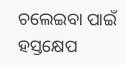ଚଲେଇବା ପାଇଁ ହସ୍ତକ୍ଷେପ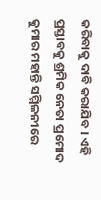କରିବାକୁ ଦାବି କରାଯିବ । ଏହି ପ୍ରସ୍ତାବକୁ ଶ୍ରମିକ ନେତା ପ୍ରମୋଦ କୁମାର ମହାନ୍ତି ସମ୍ମିଳନୀରେ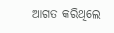ଆଗତ କରିଥିଲେ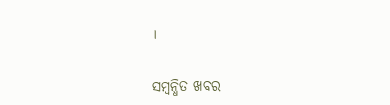।

ସମ୍ବନ୍ଧିତ ଖବର